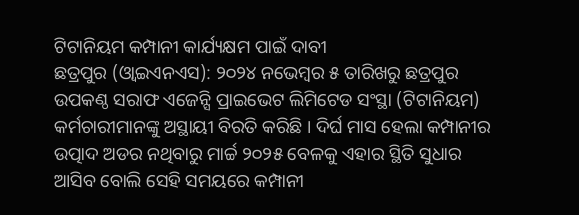ଟିଟାନିୟମ କମ୍ପାନୀ କାର୍ଯ୍ୟକ୍ଷମ ପାଇଁ ଦାବୀ
ଛତ୍ରପୁର (ଓ୍ବାଇଏନଏସ): ୨୦୨୪ ନଭେମ୍ବର ୫ ତାରିଖରୁ ଛତ୍ରପୁର ଉପକଣ୍ଠ ସରାଫ ଏଜେନ୍ସି ପ୍ରାଇଭେଟ ଲିମିଟେଡ ସଂସ୍ଥା (ଟିଟାନିୟମ) କର୍ମଚାରୀମାନଙ୍କୁ ଅସ୍ଥାୟୀ ବିରତି କରିଛି । ଦିର୍ଘ ମାସ ହେଲା କମ୍ପାନୀର ଉତ୍ପାଦ ଅଡର ନଥିବାରୁ ମାର୍ଚ୍ଚ ୨୦୨୫ ବେଳକୁ ଏହାର ସ୍ଥିତି ସୁଧାର ଆସିବ ବୋଲି ସେହି ସମୟରେ କମ୍ପାନୀ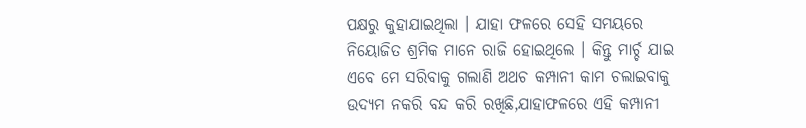ପକ୍ଷରୁ କୁହାଯାଇଥିଲା । ଯାହା ଫଳରେ ସେହି ସମୟରେ ନିୟୋଜିତ ଶ୍ରମିକ ମାନେ ରାଜି ହୋଇଥିଲେ । କିନ୍ତୁ ମାର୍ଚ୍ଚ ଯାଇ ଏବେ ମେ ସରିବାକୁ ଗଲାଣି ଅଥଚ କମ୍ପାନୀ କାମ ଚଲାଇବାକୁ ଉଦ୍ୟମ ନକରି ବନ୍ଦ କରି ରଖିଛି,ଯାହାଫଳରେ ଏହି କମ୍ପାନୀ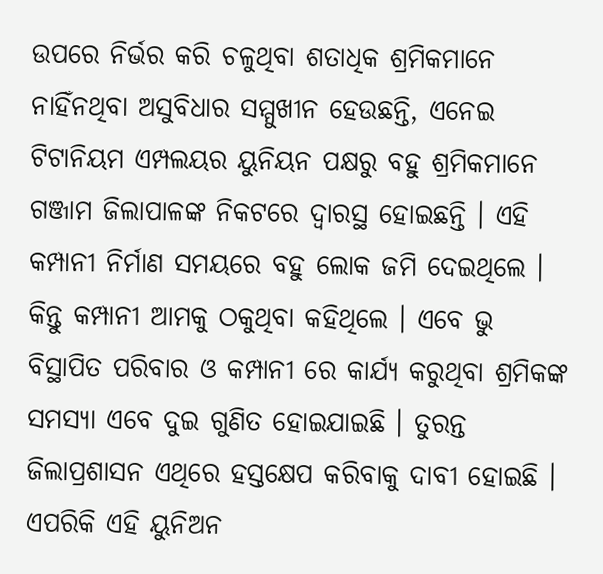ଉପରେ ନିର୍ଭର କରି ଚଳୁଥିବା ଶତାଧିକ ଶ୍ରମିକମାନେ ନାହିଁନଥିବା ଅସୁବିଧାର ସମ୍ମୁଖୀନ ହେଉଛନ୍ତି, ଏନେଇ ଟିଟାନିୟମ ଏମ୍ପଲୟର ୟୁନିୟନ ପକ୍ଷରୁ ବହୁ ଶ୍ରମିକମାନେ ଗଞ୍ଜାମ ଜିଲାପାଳଙ୍କ ନିକଟରେ ଦ୍ୱାରସ୍ଥ ହୋଇଛନ୍ତି । ଏହି କମ୍ପାନୀ ନିର୍ମାଣ ସମୟରେ ବହୁ ଲୋକ ଜମି ଦେଇଥିଲେ । କିନ୍ତୁ କମ୍ପାନୀ ଆମକୁ ଠକୁଥିବା କହିଥିଲେ । ଏବେ ଭୁ ବିସ୍ଥାପିତ ପରିବାର ଓ କମ୍ପାନୀ ରେ କାର୍ଯ୍ୟ କରୁଥିବା ଶ୍ରମିକଙ୍କ ସମସ୍ୟା ଏବେ ଦୁଇ ଗୁଣିତ ହୋଇଯାଇଛି । ତୁରନ୍ତ ଜିଲାପ୍ରଶାସନ ଏଥିରେ ହସ୍ତକ୍ଷେପ କରିବାକୁ ଦାବୀ ହୋଇଛି । ଏପରିକି ଏହି ୟୁନିଅନ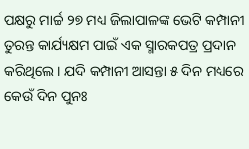ପକ୍ଷରୁ ମାର୍ଚ୍ଚ ୨୭ ମଧ୍ୟ ଜିଲାପାଳଙ୍କ ଭେଟି କମ୍ପାନୀ ତୁରନ୍ତ କାର୍ଯ୍ୟକ୍ଷମ ପାଇଁ ଏକ ସ୍ମାରକପତ୍ର ପ୍ରଦାନ କରିଥିଲେ । ଯଦି କମ୍ପାନୀ ଆସନ୍ତା ୫ ଦିନ ମଧ୍ୟରେ କେଉଁ ଦିନ ପୁନଃ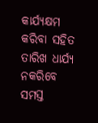କାର୍ଯ୍ୟକ୍ଷମ କରିବା ସହିତ ତାରିଖ ଧାର୍ଯ୍ୟ ନକରିବେ ସମସ୍ତ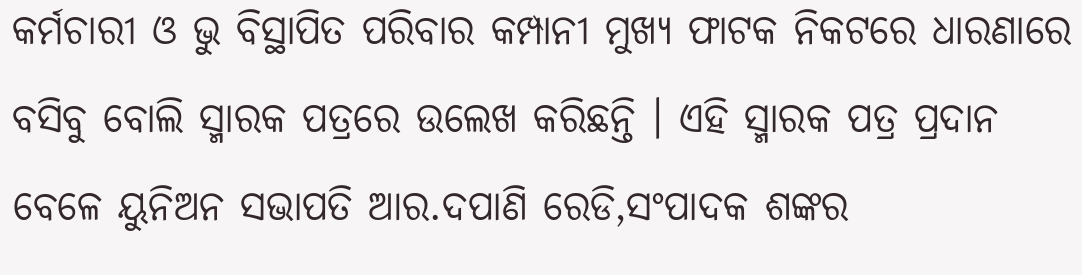କର୍ମଚାରୀ ଓ ଭୁ ବିସ୍ଥାପିତ ପରିବାର କମ୍ପାନୀ ମୁଖ୍ୟ ଫାଟକ ନିକଟରେ ଧାରଣାରେ ବସିବୁ ବୋଲି ସ୍ମାରକ ପତ୍ରରେ ଉଲେଖ କରିଛନ୍ତି । ଏହି ସ୍ମାରକ ପତ୍ର ପ୍ରଦାନ ବେଳେ ୟୁନିଅନ ସଭାପତି ଆର.ଦପାଣି ରେଡି,ସଂପାଦକ ଶଙ୍କର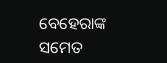ବେହେରାଙ୍କ ସମେତ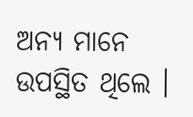ଅନ୍ୟ ମାନେ ଉପସ୍ଥିତ ଥିଲେ ।